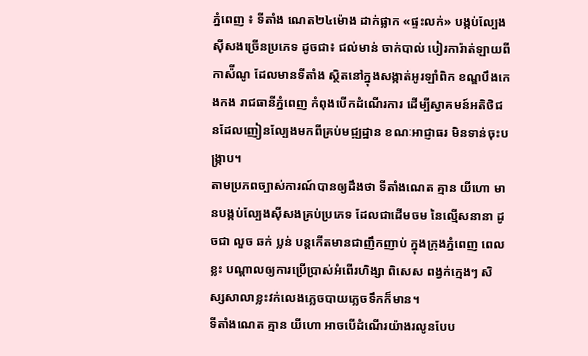ភ្នំពេញ ៖ ទីតាំង ណេត២៤ម៉ោង ដាក់ផ្លាក «ផ្ទះលក់» បង្កប់ល្បែងស៊ីសងច្រើនប្រភេទ ដូចជា៖ ជល់មាន់ ចាក់បាល់ បៀរការ៉ាត់ឡាយពីកាស៉ីណូ ដែលមានទីតាំង ស្ថិតនៅក្នុងសង្កាត់អូរឡាំពិក ខណ្ឌបឹងកេងកង រាជធានីភ្នំពេញ កំពុងបើកដំណើរការ ដើម្បីស្វាគមន៍អតិថិជនដែលញៀនល្បែងមកពីគ្រប់មជ្ឍដ្ឋាន ខណៈអាជ្ញាធរ មិនទាន់ចុះបង្ក្រាប។
តាមប្រភពច្បាស់ការណ៍បានឲ្យដឹងថា ទីតាំងណេត គ្មាន យីហោ មានបង្កប់ល្បែងស៊ីសងគ្រប់ប្រភេទ ដែលជាដើមចម នៃល្មើសនានា ដូចជា លួច ឆក់ ប្លន់ បន្តកើតមានជាញឹកញាប់ ក្នុងក្រុងភ្នំពេញ ពេលខ្លះ បណ្តាលឲ្យការប្រើប្រាស់អំពើរហិង្សា ពិសេស ពង្វក់ក្មេងៗ សិស្សសាលាខ្លះវក់លេងភ្លេចបាយភ្លេចទឹកក៏មាន។
ទីតាំងណេត គ្មាន យីហោ អាចបើដំណើរយ៉ាងរលូនបែប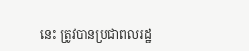នេះ ត្រូវបានប្រជាពលរដ្ឋ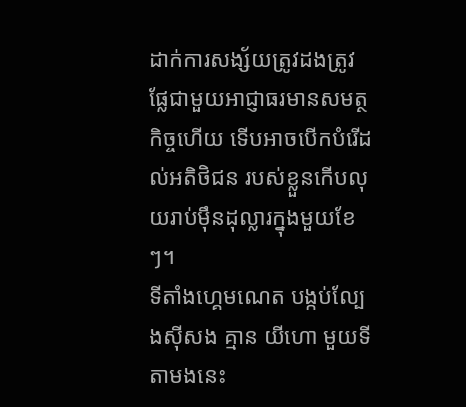ដាក់ការសង្ស័យត្រូវដងត្រូវផ្លែជាមួយអាជ្ញាធរមានសមត្ថកិច្ចហើយ ទើបអាចបើកបំរើដល់អតិថិជន របស់ខ្លួនកើបលុយរាប់ម៉ឹនដុល្លារក្នុងមួយខែៗ។
ទីតាំងហ្គេមណេត បង្កប់ល្បែងស៊ីសង គ្មាន យីហោ មួយទីតាមងនេះ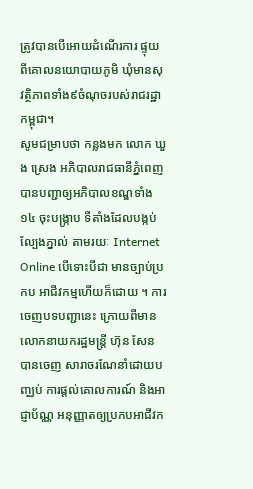ត្រូវបានបើអោយដំណើរការ ផ្ទុយ ពីគោលនយោបាយភូមិ ឃុំមានសុវត្ថិភាពទាំង៩ចំណុចរបស់រាជរដ្ឋាកម្ពុជា។
សូមជម្រាបថា កន្លងមក លោក ឃួង ស្រេង អភិបាលរាជធានីភ្នំពេញ បានបញ្ជាឲ្យអភិបាលខណ្ឌទាំង១៤ ចុះបង្ក្រាប ទីតាំងដែលបង្កប់ល្បែងភ្នាល់ តាមរយៈ Internet Online បើទោះបីជា មានច្បាប់ប្រកប អាជីវកម្មហើយក៏ដោយ ។ ការចេញបទបញ្ជានេះ ក្រោយពីមាន លោកនាយករដ្ឋមន្ត្រី ហ៊ុន សែន បានចេញ សារាចរណែនាំដោយបញ្ឈប់ ការផ្តល់គោលការណ៍ និងអាជ្ញាប័ណ្ណ អនុញ្ញាតឲ្យប្រកបអាជីវក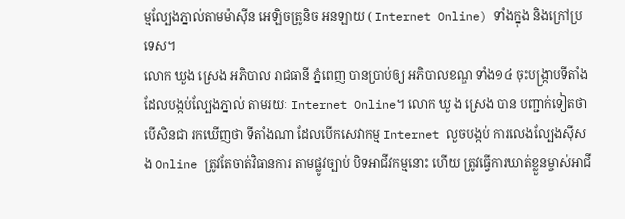ម្មល្បែងភ្នាល់តាមម៉ាស៊ីន អេឡិចត្រូនិច អនឡាយ ( Internet Online) ទាំងក្នុង និងក្រៅប្រទេស។
លោក ឃួង ស្រេង អភិបាល រាជធានី ភ្នំពេញ បានប្រាប់ឲ្យ អភិបាលខណ្ឌ ទាំង១៤ ចុះបង្ក្រាបទីតាំងដែលបង្កប់ល្បែងភ្នាល់ តាមរយៈ Internet Online។ លោក ឃួ ង ស្រេង បាន បញ្ជាក់ទៀតថា បើសិនជា រកឃើញថា ទីតាំងណា ដែលបើកសេវាកម្ម Internet លួចបង្កប់ ការលេងល្បែងស៊ីសង Online ត្រូវតែចាត់វិធានការ តាមផ្លូវច្បាប់ បិទអាជីវកម្មនោះ ហើយ ត្រូវធ្វើការឃាត់ខ្លួនម្ចាស់អាជី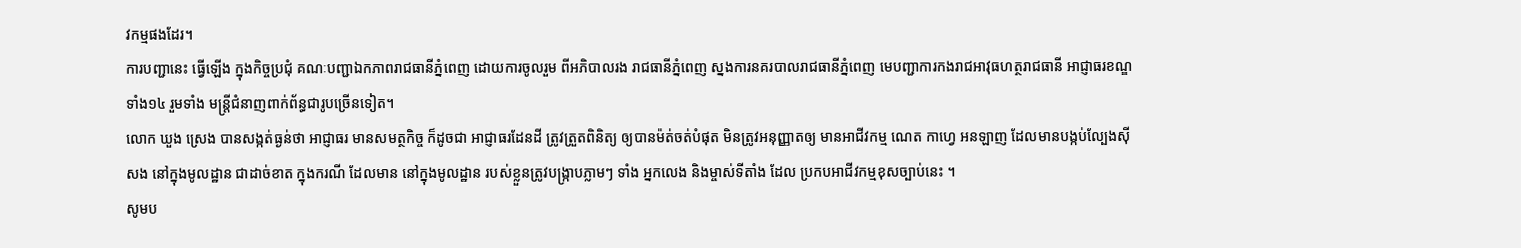វកម្មផងដែរ។
ការបញ្ជានេះ ធ្វើឡើង ក្នុងកិច្ចប្រជុំ គណៈបញ្ជាឯកភាពរាជធានីភ្នំពេញ ដោយការចូលរួម ពីអភិបាលរង រាជធានីភ្នំពេញ ស្នងការនគរបាលរាជធានីភ្នំពេញ មេបញ្ជាការកងរាជអាវុធហត្ថរាជធានី អាជ្ញាធរខណ្ឌទាំង១៤ រួមទាំង មន្ដ្រីជំនាញពាក់ព័ន្ធជារូបច្រើនទៀត។
លោក ឃួង ស្រេង បានសង្កត់ធ្ងន់ថា អាជ្ញាធរ មានសមត្ថកិច្ច ក៏ដូចជា អាជ្ញាធរដែនដី ត្រូវត្រួតពិនិត្យ ឲ្យបានម៉ត់ចត់បំផុត មិនត្រូវអនុញ្ញាតឲ្យ មានអាជីវកម្ម ណេត កាហ្វេ អនឡាញ ដែលមានបង្កប់ល្បែងស៊ីសង នៅក្នុងមូលដ្ឋាន ជាដាច់ខាត ក្នុងករណី ដែលមាន នៅក្នុងមូលដ្ឋាន របស់ខ្លួនត្រូវបង្ក្រាបភ្លាមៗ ទាំង អ្នកលេង និងម្ចាស់ទីតាំង ដែល ប្រកបអាជីវកម្មខុសច្បាប់នេះ ។
សូមប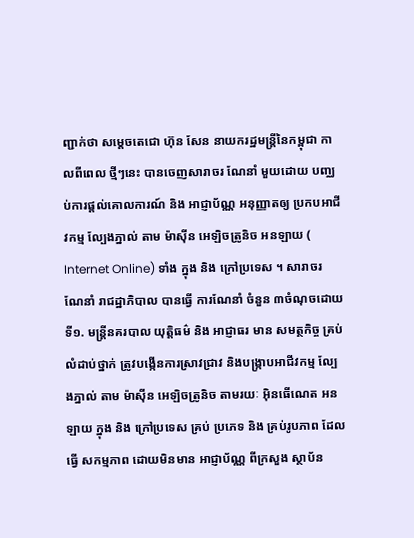ញ្ជាក់ថា សម្ដេចតេជោ ហ៊ុន សែន នាយករដ្ឋមន្ដ្រីនៃកម្ពុជា កាលពីពេល ថ្មីៗនេះ បានចេញសារាចរ ណែនាំ មួយដោយ បញ្ឈប់ការផ្តល់គោលការណ៍ និង អាជ្ញាប័ណ្ណ អនុញ្ញាតឲ្យ ប្រកបអាជីវកម្ម ល្បែងភ្នាល់ តាម ម៉ាស៊ីន អេឡិចត្រូនិច អនឡាយ ( Internet Online) ទាំង ក្នុង និង ក្រៅប្រទេស ។ សារាចរ ណែនាំ រាជដ្ឋាភិបាល បានធ្វើ ការណែនាំ ចំនួន ៣ចំណុចដោយ
ទី១. មន្ត្រីនគរបាល យុត្តិធម៌ និង អាជ្ញាធរ មាន សមត្ថកិច្ច គ្រប់ លំដាប់ថ្នាក់ ត្រូវបង្កើនការស្រាវជ្រាវ និងបង្ក្រាបអាជីវកម្ម ល្បែងភ្នាល់ តាម ម៉ាស៊ីន អេឡិចត្រូនិច តាមរយៈ អ៊ិនធើណេត អនឡាយ ក្នុង និង ក្រៅប្រទេស គ្រប់ ប្រភេទ និង គ្រប់រូបភាព ដែលធ្វើ សកម្មភាព ដោយមិនមាន អាជ្ញាប័ណ្ណ ពីក្រសួង ស្ថាប័ន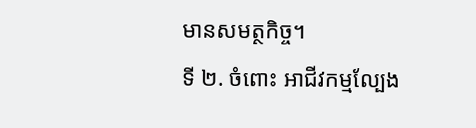មានសមត្ថកិច្ច។
ទី ២. ចំពោះ អាជីវកម្មល្បែង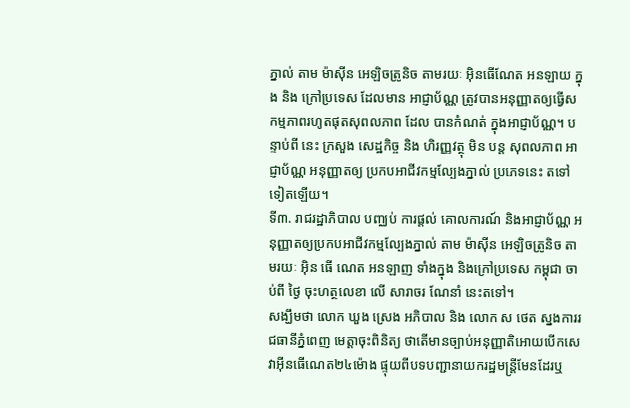ភ្នាល់ តាម ម៉ាស៊ីន អេឡិចត្រូនិច តាមរយៈ អ៊ិនធើណែត អនឡាយ ក្នុង និង ក្រៅប្រទេស ដែលមាន អាជ្ញាប័ណ្ណ ត្រូវបានអនុញ្ញាតឲ្យធ្វើសកម្មភាពរហូតផុតសុពលភាព ដែល បានកំណត់ ក្នុងអាជ្ញាប័ណ្ណ។ បន្ទាប់ពី នេះ ក្រសួង សេដ្ឋកិច្ច និង ហិរញ្ញវត្ថុ មិន បន្ត សុពលភាព អាជ្ញាប័ណ្ណ អនុញ្ញាតឲ្យ ប្រកបអាជីវកម្មល្បែងភ្នាល់ ប្រភេទនេះ តទៅ ទៀតឡើយ។
ទី៣. រាជរដ្ឋាភិបាល បញ្ឈប់ ការផ្តល់ គោលការណ៍ និងអាជ្ញាប័ណ្ណ អនុញ្ញាតឲ្យប្រកបអាជីវកម្មល្បែងភ្នាល់ តាម ម៉ាស៊ីន អេឡិចត្រូនិច តាមរយៈ អ៊ិន ធើ ណេត អនឡាញ ទាំងក្នុង និងក្រៅប្រទេស កម្ពុជា ចាប់ពី ថ្ងៃ ចុះហត្ថលេខា លើ សារាចរ ណែនាំ នេះតទៅ។
សង្ឃឹមថា លោក ឃួង ស្រេង អភិបាល និង លោក ស ថេត ស្នងការរជធានីភ្នំពេញ មេត្តាចុះពិនិត្យ ថាតើមានច្បាប់អនុញ្ញាតិអោយបើកសេវាអុីនធើណេត២៤ម៉ោង ផ្ទុយពីបទបញ្ជានាយករដ្ឋមន្ត្រីមែនដែរឬ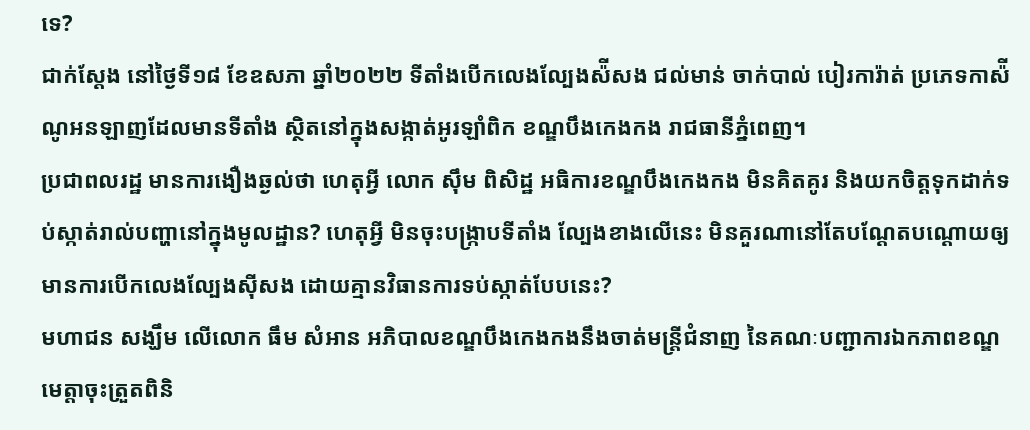ទេ?
ជាក់ស្តែង នៅថ្ងៃទី១៨ ខែឧសភា ឆ្នាំ២០២២ ទីតាំងបើកលេងល្បែងស៉ីសង ជល់មាន់ ចាក់បាល់ បៀរការ៉ាត់ ប្រភេទកាស៉ីណូអនឡាញដែលមានទីតាំង ស្ថិតនៅក្នុងសង្កាត់អូរឡាំពិក ខណ្ឌបឹងកេងកង រាជធានីភ្នំពេញ។
ប្រជាពលរដ្ឋ មានការងឿងឆ្ងល់ថា ហេតុអ្វី លោក សុឹម ពិសិដ្ឋ អធិការខណ្ឌបឹងកេងកង មិនគិតគូរ និងយកចិត្តទុកដាក់ទប់ស្កាត់រាល់បញ្ហានៅក្នុងមូលដ្ឋាន? ហេតុអ្វី មិនចុះបង្ក្រាបទីតាំង ល្បែងខាងលើនេះ មិនគួរណានៅតែបណ្តែតបណ្ដោយឲ្យមានការបើកលេងល្បែងស៊ីសង ដោយគ្មានវិធានការទប់ស្កាត់បែបនេះ?
មហាជន សង្ឃឹម លើលោក ធឹម សំអាន អភិបាលខណ្ឌបឹងកេងកងនឹងចាត់មន្ត្រីជំនាញ នៃគណៈបញ្ជាការឯកភាពខណ្ឌ មេត្តាចុះត្រួតពិនិ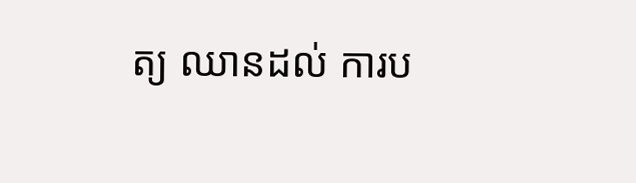ត្យ ឈានដល់ ការប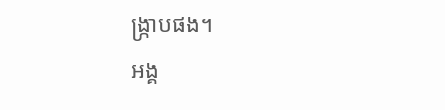ង្ក្រាបផង។
អង្គ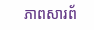ភាពសារព័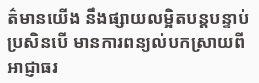ត៌មានយើង នឹងផ្សាយលម្អិតបន្តបន្ទាប់ ប្រសិនបើ មានការពន្យល់បកស្រាយពី អាជ្ញាធរ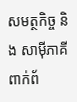សមត្ថកិច្ច និង សាម៉ីភាគីពាក់ព័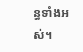ន្ធទាំងអស់។